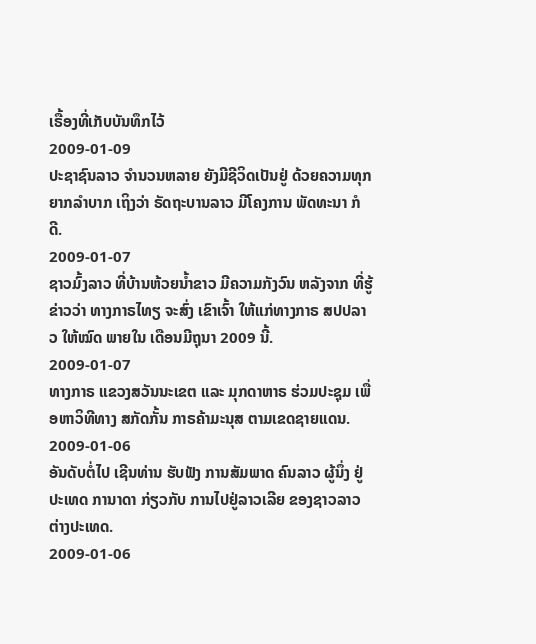ເຣື້ອງທີ່ເກັບບັນທຶກໄວ້
2009-01-09
ປະຊາຊົນລາວ ຈຳນວນຫລາຍ ຍັງມີຊີວິດເປັນຢູ່ ດ້ວຍຄວາມທຸກຍາກລຳບາກ ເຖິງວ່າ ຣັດຖະບານລາວ ມີໂຄງການ ພັດທະນາ ກໍດີ.
2009-01-07
ຊາວມົ້ງລາວ ທີ່ບ້ານຫ້ວຍນ້ຳຂາວ ມີຄວາມກັງວົນ ຫລັງຈາກ ທີ່ຮູ້ຂ່າວວ່າ ທາງກາຣໄທຽ ຈະສົ່ງ ເຂົາເຈົ້າ ໃຫ້ແກ່ທາງກາຣ ສປປລາວ ໃຫ້ໝົດ ພາຍໃນ ເດືອນມີຖຸນາ 2009 ນີ້.
2009-01-07
ທາງກາຣ ແຂວງສວັນນະເຂຕ ແລະ ມຸກດາຫາຣ ຮ່ວມປະຊຸມ ເພື່ອຫາວິທີທາງ ສກັດກັ້ນ ກາຣຄ້າມະນຸສ ຕາມເຂດຊາຍແດນ.
2009-01-06
ອັນດັບຕໍ່ໄປ ເຊີນທ່ານ ຮັບຟັງ ການສັມພາດ ຄົນລາວ ຜູ້ນຶ່ງ ຢູ່ປະເທດ ການາດາ ກ່ຽວກັບ ການໄປຢູ່ລາວເລີຍ ຂອງຊາວລາວ ຕ່າງປະເທດ.
2009-01-06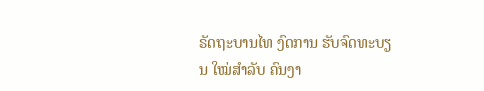ຣັດຖະບານໄທ ງົດການ ຮັບຈົດທະບຽນ ໃໝ່ສຳລັບ ຄົນງາ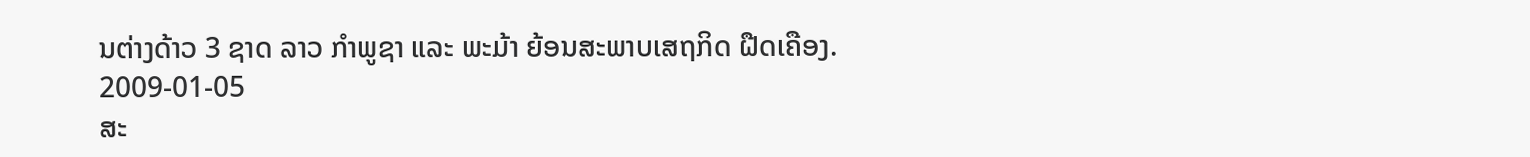ນຕ່າງດ້າວ 3 ຊາດ ລາວ ກຳພູຊາ ແລະ ພະມ້າ ຍ້ອນສະພາບເສຖກິດ ຝືດເຄືອງ.
2009-01-05
ສະ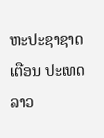ຫະປະຊາຊາດ ເຕືອນ ປະເທດລາວ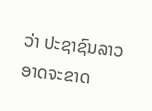ວ່າ ປະຊາຊົນລາວ ອາດຈະຂາດ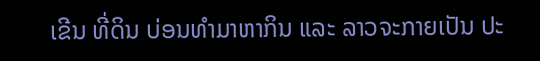ເຂີນ ທີ່ດິນ ບ່ອນທຳມາຫາກິນ ແລະ ລາວຈະກາຍເປັນ ປະ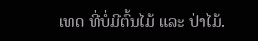ເທດ ທີ່ບໍ່ມີຕົ້ນໄມ້ ແລະ ປ່າໄມ້.